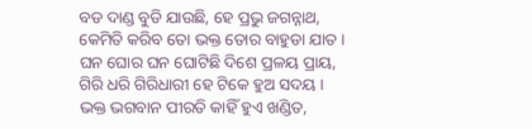ବଡ ଦାଣ୍ଡ ବୁଡି ଯାଉଛି, ହେ ପ୍ରଭୁ ଜଗନ୍ନାଥ,
କେମିତି କରିବ ତୋ ଭକ୍ତ ତୋର ବାହୁଡା ଯାତ ।
ଘନ ଘୋର ଘନ ଘୋଟିଛି ଦିଶେ ପ୍ରଳୟ ପ୍ରାୟ,
ଗିରି ଧରି ଗିରିଧାରୀ ହେ ଟିକେ ହୁଅ ସଦୟ ।
ଭକ୍ତ ଭଗବାନ ପୀରତି କାହିଁ ହୁଏ ଖଣ୍ଡିତ,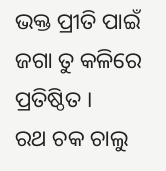ଭକ୍ତ ପ୍ରୀତି ପାଇଁ ଜଗା ତୁ କଳିରେ ପ୍ରତିଷ୍ଠିତ ।
ରଥ ଚକ ଚାଲୁ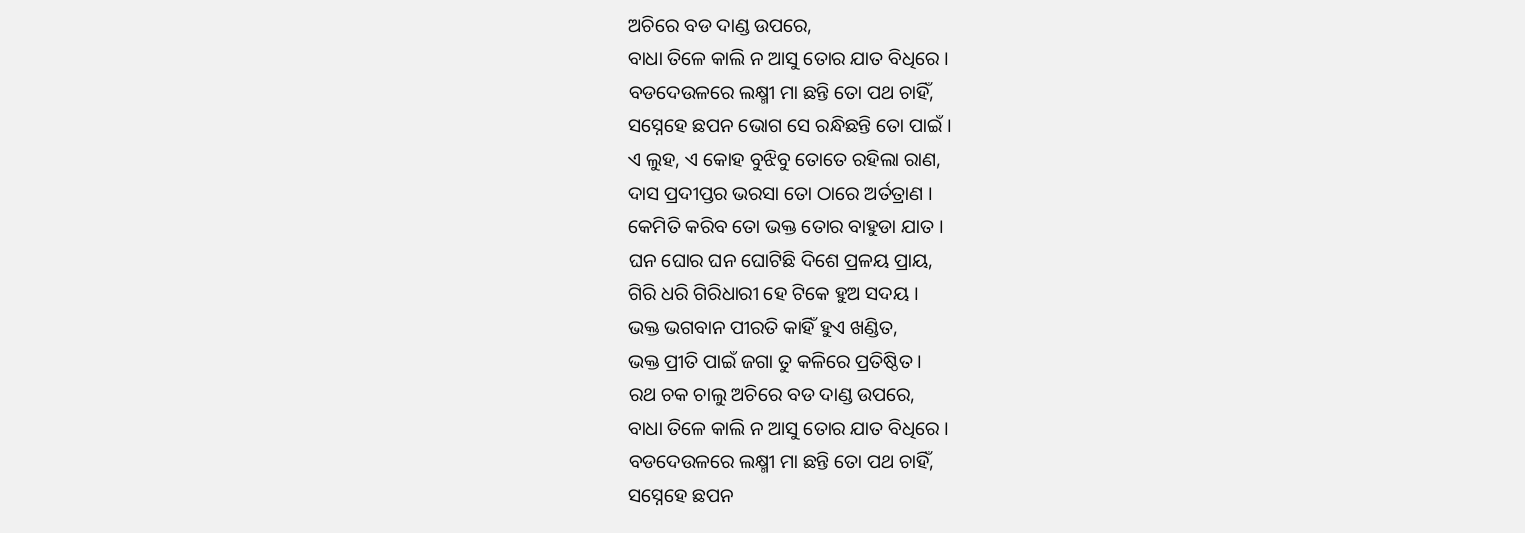ଅଚିରେ ବଡ ଦାଣ୍ଡ ଉପରେ,
ବାଧା ତିଳେ କାଲି ନ ଆସୁ ତୋର ଯାତ ବିଧିରେ ।
ବଡଦେଉଳରେ ଲକ୍ଷ୍ମୀ ମା ଛନ୍ତି ତୋ ପଥ ଚାହିଁ,
ସସ୍ନେହେ ଛପନ ଭୋଗ ସେ ରନ୍ଧିଛନ୍ତି ତୋ ପାଇଁ ।
ଏ ଲୁହ, ଏ କୋହ ବୁଝିବୁ ତୋତେ ରହିଲା ରାଣ,
ଦାସ ପ୍ରଦୀପ୍ତର ଭରସା ତୋ ଠାରେ ଅର୍ତତ୍ରାଣ ।
କେମିତି କରିବ ତୋ ଭକ୍ତ ତୋର ବାହୁଡା ଯାତ ।
ଘନ ଘୋର ଘନ ଘୋଟିଛି ଦିଶେ ପ୍ରଳୟ ପ୍ରାୟ,
ଗିରି ଧରି ଗିରିଧାରୀ ହେ ଟିକେ ହୁଅ ସଦୟ ।
ଭକ୍ତ ଭଗବାନ ପୀରତି କାହିଁ ହୁଏ ଖଣ୍ଡିତ,
ଭକ୍ତ ପ୍ରୀତି ପାଇଁ ଜଗା ତୁ କଳିରେ ପ୍ରତିଷ୍ଠିତ ।
ରଥ ଚକ ଚାଲୁ ଅଚିରେ ବଡ ଦାଣ୍ଡ ଉପରେ,
ବାଧା ତିଳେ କାଲି ନ ଆସୁ ତୋର ଯାତ ବିଧିରେ ।
ବଡଦେଉଳରେ ଲକ୍ଷ୍ମୀ ମା ଛନ୍ତି ତୋ ପଥ ଚାହିଁ,
ସସ୍ନେହେ ଛପନ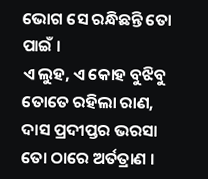ଭୋଗ ସେ ରନ୍ଧିଛନ୍ତି ତୋ ପାଇଁ ।
ଏ ଲୁହ, ଏ କୋହ ବୁଝିବୁ ତୋତେ ରହିଲା ରାଣ,
ଦାସ ପ୍ରଦୀପ୍ତର ଭରସା ତୋ ଠାରେ ଅର୍ତତ୍ରାଣ ।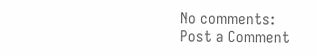No comments:
Post a Comment